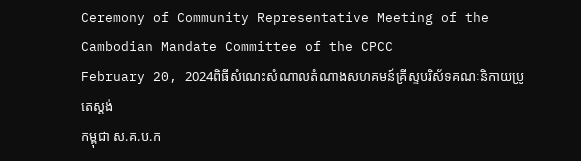Ceremony of Community Representative Meeting of the Cambodian Mandate Committee of the CPCC
February 20, 2024ពិធីសំណេះសំណាលតំណាងសហគមន៍គ្រីស្ទបរិស័ទគណៈនិកាយប្រូតេស្តង់
កម្ពុជា ស.គ.ប.ក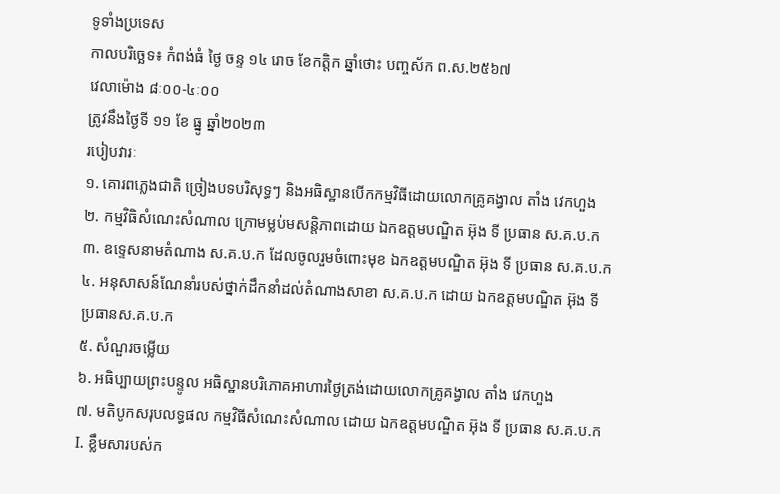ទូទាំងប្រទេស
កាលបរិច្ឆេទ៖ កំពង់ធំ ថ្ងៃ ចន្ទ ១៤ រោច ខែកត្តិក ឆ្នាំថោះ បញ្ចស័ក ព.ស.២៥៦៧
វេលាម៉ោង ៨ៈ០០-៤ៈ០០
ត្រូវនឹងថ្ងៃទី ១១ ខែ ធ្នូ ឆ្នាំ២០២៣
របៀបវារៈ
១. គោរពភ្លេងជាតិ ច្រៀងបទបរិសុទ្ធៗ និងអធិស្ឋានបើកកម្មវិធីដោយលោកគ្រូគង្វាល តាំង វេកហួង
២. កម្មវិធិសំណេះសំណាល ក្រោមម្លប់មសន្តិភាពដោយ ឯកឧត្តមបណ្ឌិត អ៊ុង ទី ប្រធាន ស.គ.ប.ក
៣. ឧទ្ទេសនាមតំណាង ស.គ.ប.ក ដែលចូលរួមចំពោះមុខ ឯកឧត្តមបណ្ឌិត អ៊ុង ទី ប្រធាន ស.គ.ប.ក
៤. អនុសាសន៍ណែនាំរបស់ថ្នាក់ដឹកនាំដល់តំណាងសាខា ស.គ.ប.ក ដោយ ឯកឧត្តមបណ្ឌិត អ៊ុង ទី
ប្រធានស.គ.ប.ក
៥. សំណួរចម្លើយ
៦. អធិប្បាយព្រះបន្ទូល អធិស្ឋានបរិភោគអាហារថ្ងៃត្រង់ដោយលោកគ្រូគង្វាល តាំង វេកហួង
៧. មតិបូកសរុបលទ្ធផល កម្មវិធីសំណេះសំណាល ដោយ ឯកឧត្តមបណ្ឌិត អ៊ុង ទី ប្រធាន ស.គ.ប.ក
I. ខ្លឹមសារបស់ក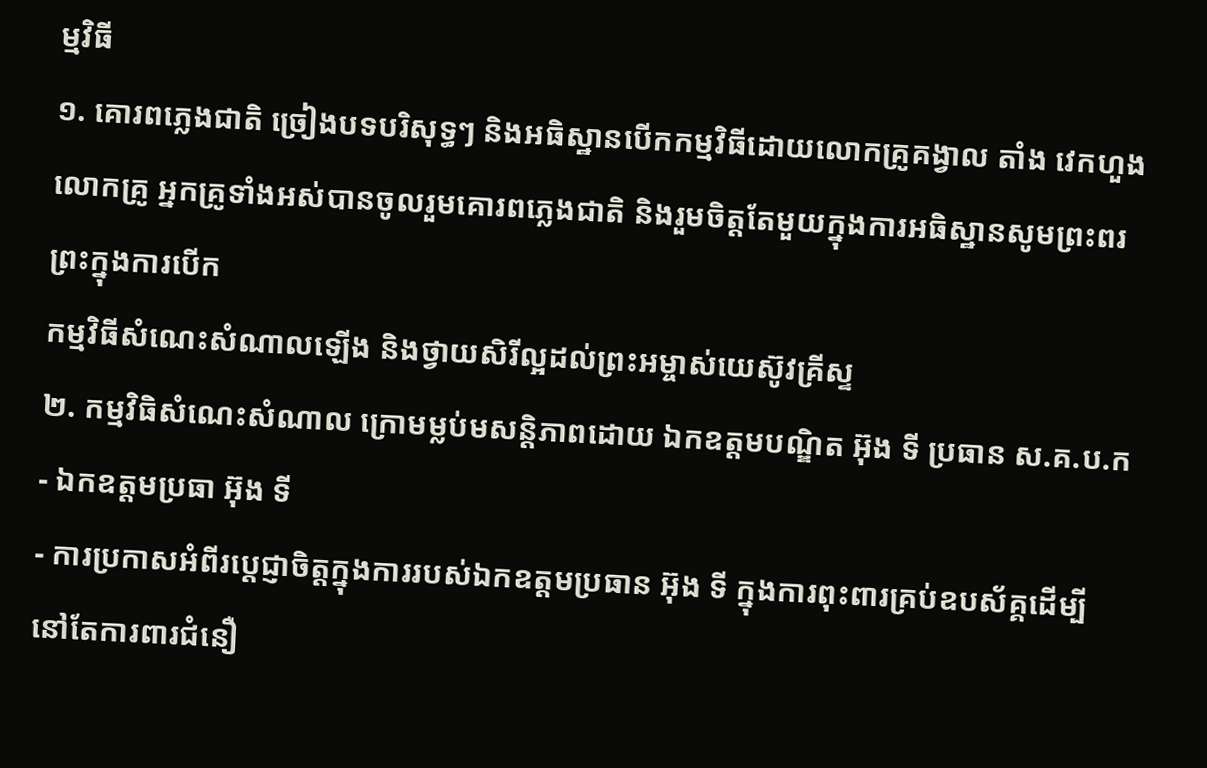ម្មវិធី
១. គោរពភ្លេងជាតិ ច្រៀងបទបរិសុទ្ធៗ និងអធិស្ឋានបើកកម្មវិធីដោយលោកគ្រូគង្វាល តាំង វេកហួង
លោកគ្រូ អ្នកគ្រូទាំងអស់បានចូលរួមគោរពភ្លេងជាតិ និងរួមចិត្តតែមួយក្នុងការអធិស្ឋានសូមព្រះពរព្រះក្នុងការបើក
កម្មវិធីសំណេះសំណាលឡើង និងថ្វាយសិរីល្អដល់ព្រះអម្ចាស់យេស៊ូវគ្រីស្ទ
២. កម្មវិធិសំណេះសំណាល ក្រោមម្លប់មសន្តិភាពដោយ ឯកឧត្តមបណ្ឌិត អ៊ុង ទី ប្រធាន ស.គ.ប.ក
- ឯកឧត្តមប្រធា អ៊ុង ទី
- ការប្រកាសអំពីរបេ្តជ្ញាចិត្តក្នុងការរបស់ឯកឧត្តមប្រធាន អ៊ុង ទី ក្នុងការពុះពារគ្រប់ឧបស័គ្គដើម្បី នៅតែការពារជំនឿ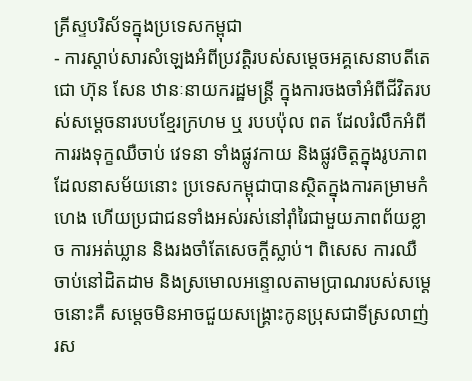គ្រីស្ទបរិស័ទក្នុងប្រទេសកម្ពុជា
- ការស្តាប់សារសំឡេងអំពីប្រវត្តិរបស់សម្តេចអគ្គសេនាបតីតេជោ ហ៊ុន សែន ឋានៈនាយករដ្ឋមន្ត្រី ក្នុងការចងចាំអំពីជីវិតរបស់សម្តេចនារបបខ្មែរក្រហម ឬ របបប៉ុល ពត ដែលរំលឹកអំពីការរងទុក្ខឈឺចាប់ វេទនា ទាំងផ្លូវកាយ និងផ្លូវចិត្តក្នុងរូបភាពដែលនាសម័យនោះ ប្រទេសកម្ពុជាបានស្ថិតក្នុងការគម្រាមកំហេង ហើយប្រជាជនទាំងអស់រស់នៅរ៉ាំរៃជាមួយភាពព័យខ្លាច ការអត់ឃ្លាន និងរងចាំតែសេចក្តីស្លាប់។ ពិសេស ការឈឺចាប់នៅដិតដាម និងស្រមោលអន្ទោលតាមប្រាណរបស់សម្តេចនោះគឺ សម្តេចមិនអាចជួយសង្គ្រោះកូនប្រុសជាទីស្រលាញ់រស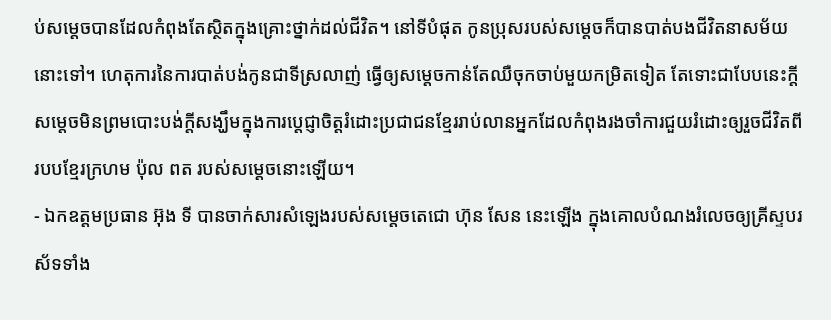ប់សម្តេចបានដែលកំពុងតែស្ថិតក្នុងគ្រោះថ្នាក់ដល់ជីវិត។ នៅទីបំផុត កូនប្រុសរបស់សម្តេចក៏បានបាត់បងជីវិតនាសម័យនោះទៅ។ ហេតុការនៃការបាត់បង់កូនជាទីស្រលាញ់ ធ្វើឲ្យសម្តេចកាន់តែឈឺចុកចាប់មួយកម្រិតទៀត តែទោះជាបែបនេះក្តី សម្តេចមិនព្រមបោះបង់ក្តីសង្ឃឹមក្នុងការប្តេជ្ញាចិត្តរំដោះប្រជាជនខ្មែររាប់លានអ្នកដែលកំពុងរងចាំការជួយរំដោះឲ្យរួចជីវិតពីរបបខ្មែរក្រហម ប៉ុល ពត របស់សម្តេចនោះឡើយ។
- ឯកឧត្តមប្រធាន អ៊ុង ទី បានចាក់សារសំឡេងរបស់សម្តេចតេជោ ហ៊ុន សែន នេះឡើង ក្នុងគោលបំណងរំលេចឲ្យគ្រីស្ទបរស័ទទាំង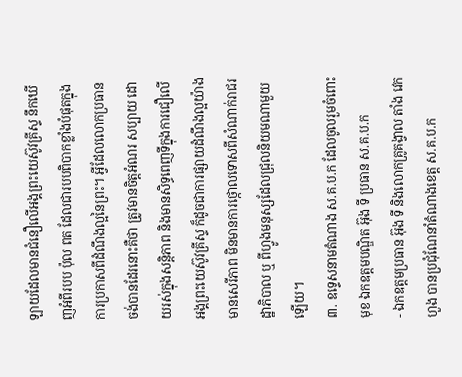ឡាយដែលមានជំនឿលើអង្គព្រះយេស៊ូវគ្រីស្ទ នឹកឃើញអំពីរបប ប៉ុល ពត ដែលជារបបពិបាកខ្លាំងបំផុតក្នុងការប្រកាសពីដំណឹងល្អនៃព្រះ។ អ្វីដែលលោកប្រធានចង់បានដែរនោះគឺថា ត្រូវមានចិត្តអំណរ សប្បាយ ដោយរស់ក្នុងសន្តិភាព និងមានសិទ្ធពេញទីក្នុងការជឿលើអង្គព្រះយេស៊ូវគ្រីស្ទ ក៏ដូចជាការផ្សាយដំណឹងល្អយ៉ាងមានសេរីភាព មិនមានការថ្កោលទោសពីសំណាក់រាជរដ្ឋាភិបាល ឬ ពីហ្វូងមនុស្សដែលជ្រុលនិយមណាមួយឡើយ។
៣. ឧទ្ទេសនាមតំណាង ស.គ.ប.ក ដែលចូលរួមចំពោះមុខ ឯកឧត្តមបណ្ឌិត អ៊ុង ទី ប្រធាន ស.គ.ប.ក
- ឯកឧត្តមប្រធាន អ៊ុង ទី និងលោកគ្រូគង្វាល តាំង វេកហួង បានប្រជុំណែនាំតំណាងខេត្ត ស.គ.ប.ក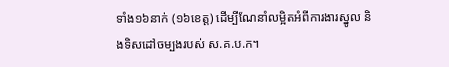ទាំង១៦នាក់ (១៦ខេត្ត) ដើម្បីណែនាំលម្អិតអំពីការងារស្នូល និងទិសដៅចម្បងរបស់ ស.គ.ប.ក។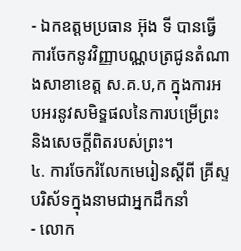- ឯកឧត្តមប្រធាន អ៊ុង ទី បានធ្វើការចែកនូវវិញ្ញាបណ្ណបត្រជូនតំណាងសាខាខេត្ត ស.គ.ប,ក ក្នុងការអបអរនូវសមិទ្ឌផលនៃការបម្រើព្រះ និងសេចក្តីពិតរបស់ព្រះ។
៤. ការចែករំលែកមេរៀនស្តីពី គ្រីស្ទបរិស័ទក្នុងនាមជាអ្នកដឹកនាំ
- លោក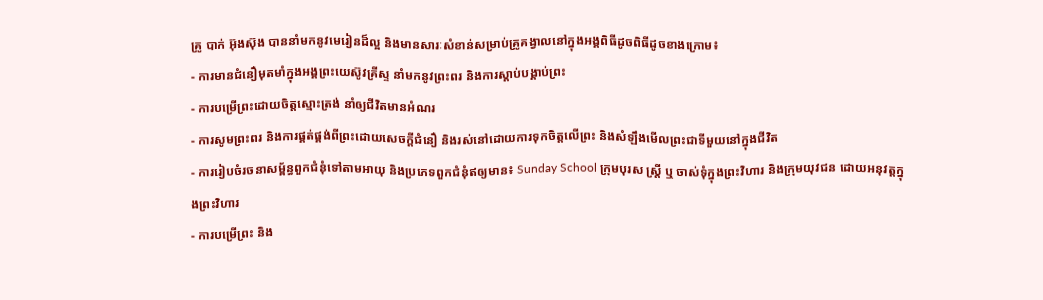គ្រូ បាក់ អ៊ុងស៊ុង បាននាំមកនូវមេរៀនដ៏ល្អ និងមានសារៈសំខាន់សម្រាប់គ្រូគង្វាលនៅក្នុងអង្គពិធីដូចពិធីដូចខាងក្រោម៖
- ការមានជំនឿមុតមាំក្នុងអង្គព្រះយេស៊ូវគ្រីស្ទ នាំមកនូវព្រះពរ និងការស្តាប់បង្គាប់ព្រះ
- ការបម្រើព្រះដោយចិត្តស្មោះត្រង់ នាំឲ្យជីវិតមានអំណរ
- ការសូមព្រះពរ និងការផ្គត់ផ្គង់ពីព្រះដោយសេចក្តីជំនឿ និងរស់នៅដោយការទុកចិត្តលើព្រះ និងសំឡឹងមើលព្រះជាទីមួយនៅក្នុងជីវិត
- ការរៀបចំរចនាសម្ព័ន្ធពួកជំនុំទៅតាមអាយុ និងប្រភេទពួកជំនុំឥឲ្យមាន៖ Sunday School ក្រុមបុរស ស្រ្តី ឬ ចាស់ទុំក្នុងព្រះវិហារ និងក្រុមយុវជន ដោយអនុវត្តក្នុងព្រះវិហារ
- ការបម្រើព្រះ និង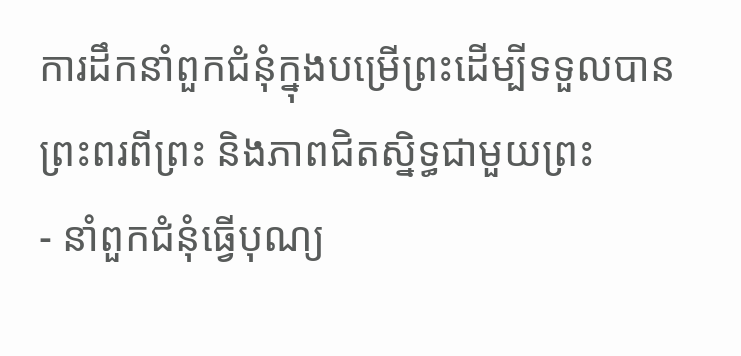ការដឹកនាំពួកជំនុំក្នុងបម្រើព្រះដើម្បីទទួលបានព្រះពរពីព្រះ និងភាពជិតស្និទ្ធជាមួយព្រះ
- នាំពួកជំនុំធ្វើបុណ្យ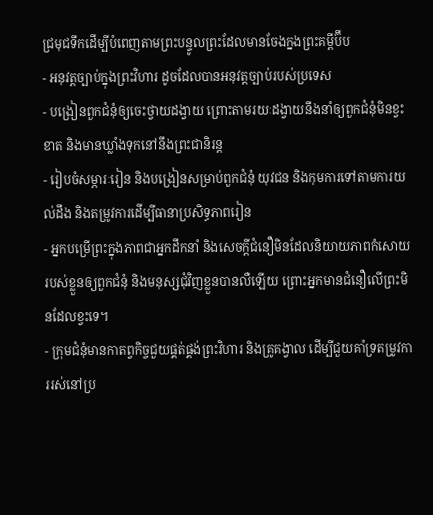ជ្រមុជទឹកដើម្បីបំពេញតាមព្រះបន្ទូលព្រះដែលមានចែងក្នងព្រះគម្ពីប៊ីប
- អនុវត្តច្បាប់ក្នុងព្រះវិហារ ដូចដែលបានអនុវត្តច្បាប់របស់ប្រទេស
- បង្រៀនពួកជំនុំឲ្យចេះថ្វាយដង្វាយ ព្រោះតាមរយៈដង្វាយនឹងនាំឲ្យពួកជំនុំមិនខ្វះខាត និងមានឃ្លាំងទុកនៅនឹងព្រះជានិរន្ត
- រៀបចំសម្ភារៈរៀន និងបង្រៀនសម្រាប់ពួកជំនុំ យុវជន និងកុមការទៅតាមការយល់ដឹង និងតម្រូវការដើម្បីធានាប្រសិទ្ធភាពរៀន
- អ្នកបម្រើព្រះក្នុងភាពជាអ្នកដឹកនាំ និងសេចក្តីជំនឿមិនដែលនិយាយភាពកំសោយរបស់ខ្លួនឲ្យពួកជំនុំ និងមនុស្សជុំវិញខ្លួនបានលឺឡើយ ព្រោះអ្នកមានជំនឿលើព្រះមិនដែលខ្វះទេ។
- ក្រុមជំនុំមានកាតព្វកិច្ចជួយផ្គត់ផ្គង់ព្រះវិហារ និងគ្រូគង្វាល ដើម្បីជួយគាំទ្រតម្រូវការរស់នៅប្រ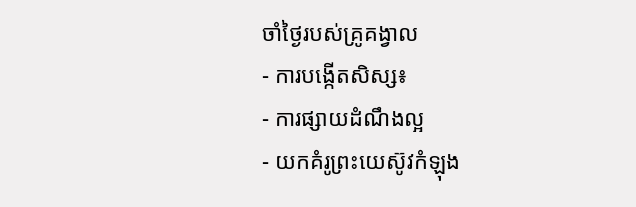ចាំថ្ងៃរបស់គ្រូគង្វាល
- ការបង្កើតសិស្ស៖
- ការផ្សាយដំណឹងល្អ
- យកគំរូព្រះយេស៊ូវកំឡុង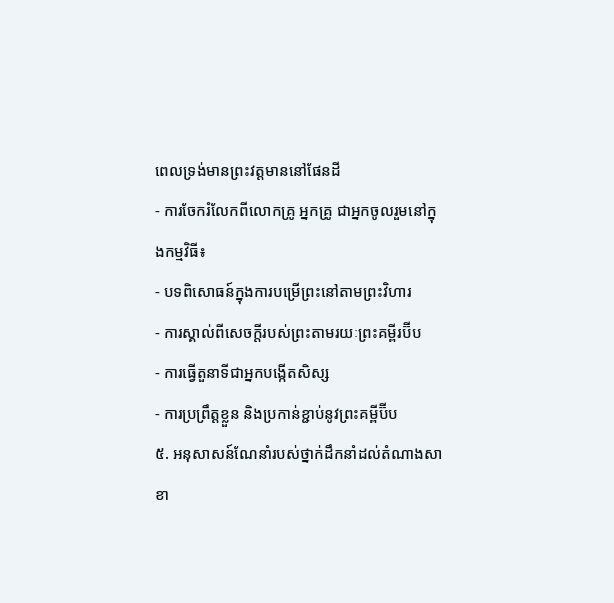ពេលទ្រង់មានព្រះវត្តមាននៅផែនដី
- ការចែករំលែកពីលោកគ្រូ អ្នកគ្រូ ជាអ្នកចូលរួមនៅក្នុងកម្មវិធី៖
- បទពិសោធន៍ក្នុងការបម្រើព្រះនៅតាមព្រះវិហារ
- ការស្គាល់ពីសេចក្តីរបស់ព្រះតាមរយៈព្រះគម្ពីរប៊ីប
- ការធ្វើតួនាទីជាអ្នកបង្កើតសិស្ស
- ការប្រព្រឹត្តខ្លួន និងប្រកាន់ខ្ជាប់នូវព្រះគម្ពីប៊ីប
៥. អនុសាសន៍ណែនាំរបស់ថ្នាក់ដឹកនាំដល់តំណាងសាខា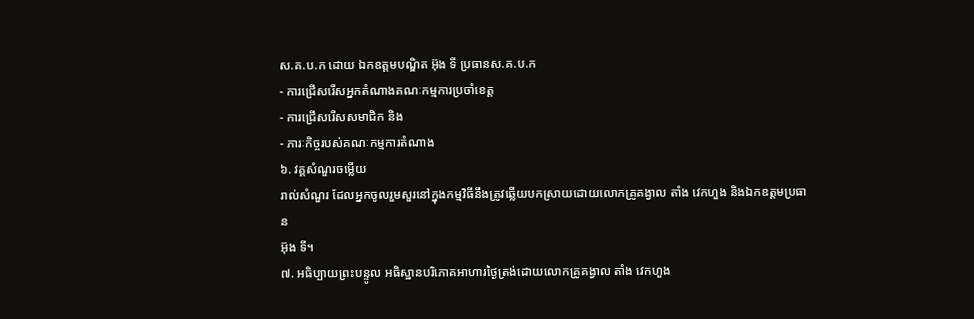ស.គ.ប.ក ដោយ ឯកឧត្តមបណ្ឌិត អ៊ុង ទី ប្រធានស.គ.ប.ក
- ការជ្រើសរើសអ្នកតំណាងគណៈកម្មការប្រចាំខេត្ត
- ការជ្រើសរើសសមាជិក និង
- ភារៈកិច្ចរបស់គណៈកម្មការតំណាង
៦. វគ្គសំណួរចម្លើយ
រាល់សំណួរ ដែលអ្នកចូលរួមសួរនៅក្នុងកម្មវិធីនឹងត្រូវឆ្លើយបកស្រាយដោយលោកគ្រូគង្វាល តាំង វេកហួង និងឯកឧត្តមប្រធាន
អ៊ុង ទី។
៧. អធិប្បាយព្រះបន្ទូល អធិស្ឋានបរិភោគអាហារថ្ងៃត្រង់ដោយលោកគ្រូគង្វាល តាំង វេកហួង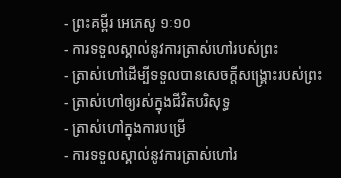- ព្រះគម្ពីរ អេភេសូ ១ៈ១០
- ការទទួលស្គាល់នូវការត្រាស់ហៅរបស់ព្រះ
- ត្រាស់ហៅដើម្បីទទួលបានសេចក្តីសង្គ្រោះរបស់ព្រះ
- ត្រាស់ហៅឲ្យរស់ក្នុងជីវិតបរិសុទ្ធ
- ត្រាស់ហៅក្នុងការបម្រើ
- ការទទួលស្គាល់នូវការត្រាស់ហៅរ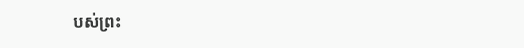បស់ព្រះ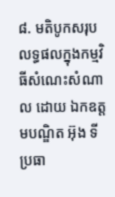៨. មតិបូកសរុបលទ្ធផលក្នុងកម្មវិធីសំណេះសំណាល ដោយ ឯកឧត្តមបណ្ឌិត អ៊ុង ទី ប្រធា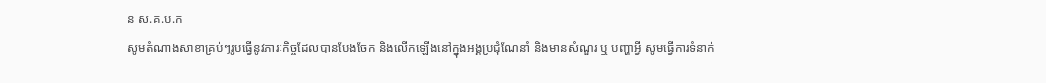ន ស.គ.ប.ក
សូមតំណាងសាខាគ្រប់ៗរូបធ្វើនូវភារៈកិច្ចដែលបានបែងចែក និងលើកឡើងនៅក្នុងអង្គប្រជុំណែនាំ និងមានសំណួរ ឬ បញ្ហាអ្វី សូមធ្វើការទំនាក់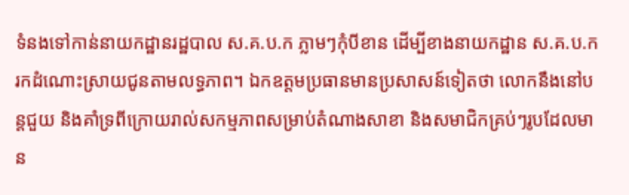ទំនងទៅកាន់នាយកដ្ឋានរដ្ឋបាល ស.គ.ប.ក ភ្លាមៗកុំបីខាន ដើម្បីខាងនាយកដ្ឋាន ស.គ.ប.ក រកដំណោះស្រាយជូនតាមលទ្ធភាព។ ឯកឧត្តមប្រធានមានប្រសាសន៍ទៀតថា លោកនឹងនៅបន្តជួយ និងគាំទ្រពីក្រោយរាល់សកម្មភាពសម្រាប់តំណាងសាខា និងសមាជិកគ្រប់ៗរូបដែលមាន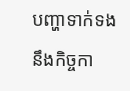បញ្ហាទាក់ទងនឹងកិច្ចកា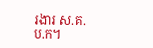រងារ ស.គ.ប.ក។